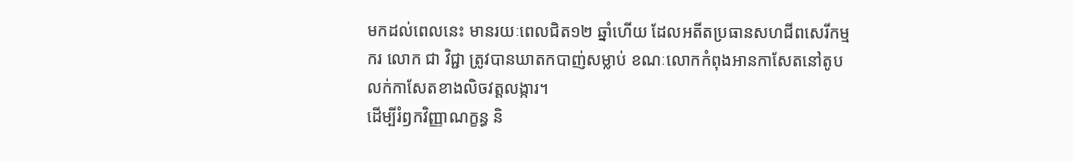មកដល់ពេលនេះ មានរយៈពេលជិត១២ ឆ្នាំហើយ ដែលអតីតប្រធានសហជីពសេរីកម្មករ លោក ជា វិជ្ជា ត្រូវបានឃាតកបាញ់សម្លាប់ ខណៈលោកកំពុងអានកាសែតនៅតូបលក់កាសែតខាងលិចវត្តលង្ការ។
ដើម្បីរំឭកវិញ្ញាណក្ខន្ធ និ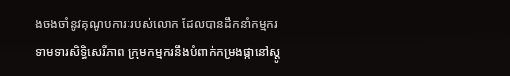ងចងចាំនូវគុណូបការៈរបស់លោក ដែលបានដឹកនាំកម្មករទាមទារសិទ្ធិសេរីភាព ក្រុមកម្មករនឹងបំពាក់កម្រងផ្កានៅស្ដូ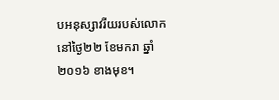បអនុស្សាវរីយរបស់លោក នៅថ្ងៃ២២ ខែមករា ឆ្នាំ២០១៦ ខាងមុខ។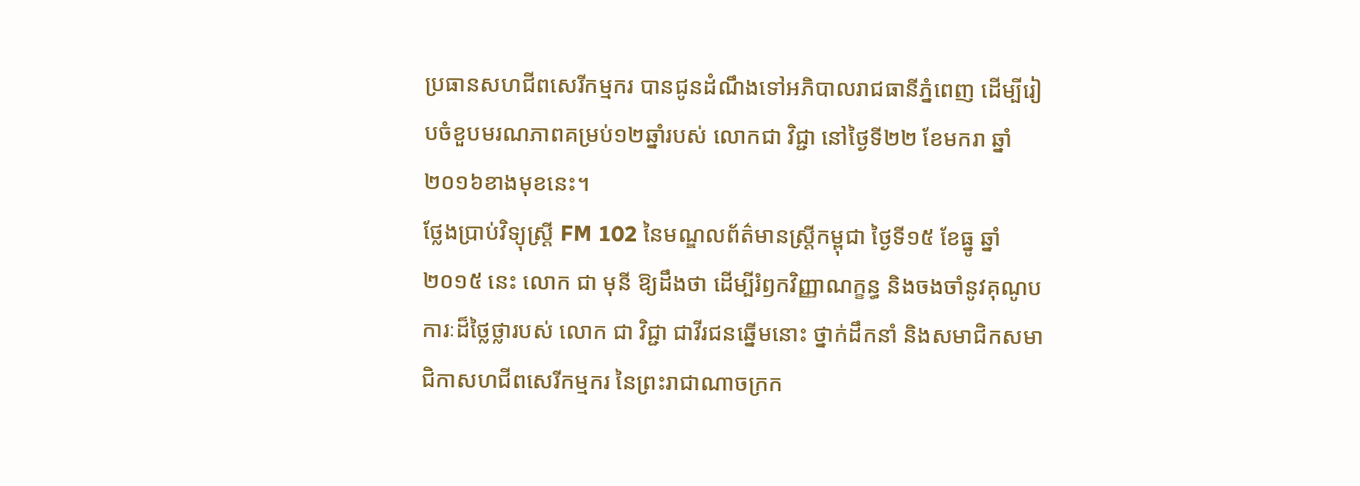ប្រធានសហជីពសេរីកម្មករ បានជូនដំណឹងទៅអភិបាលរាជធានីភ្នំពេញ ដើម្បីរៀបចំខួបមរណភាពគម្រប់១២ឆ្នាំរបស់ លោកជា វិជ្ជា នៅថ្ងៃទី២២ ខែមករា ឆ្នាំ២០១៦ខាងមុខនេះ។
ថ្លែងប្រាប់វិទ្យុស្ដ្រី FM 102 នៃមណ្ឌលព័ត៌មានស្ដ្រីកម្ពុជា ថ្ងៃទី១៥ ខែធ្នូ ឆ្នាំ២០១៥ នេះ លោក ជា មុនី ឱ្យដឹងថា ដើម្បីរំឭកវិញ្ញាណក្ខន្ធ និងចងចាំនូវគុណូបការៈដ៏ថ្លៃថ្លារបស់ លោក ជា វិជ្ជា ជាវីរជនឆ្នើមនោះ ថ្នាក់ដឹកនាំ និងសមាជិកសមាជិកាសហជីពសេរីកម្មករ នៃព្រះរាជាណាចក្រក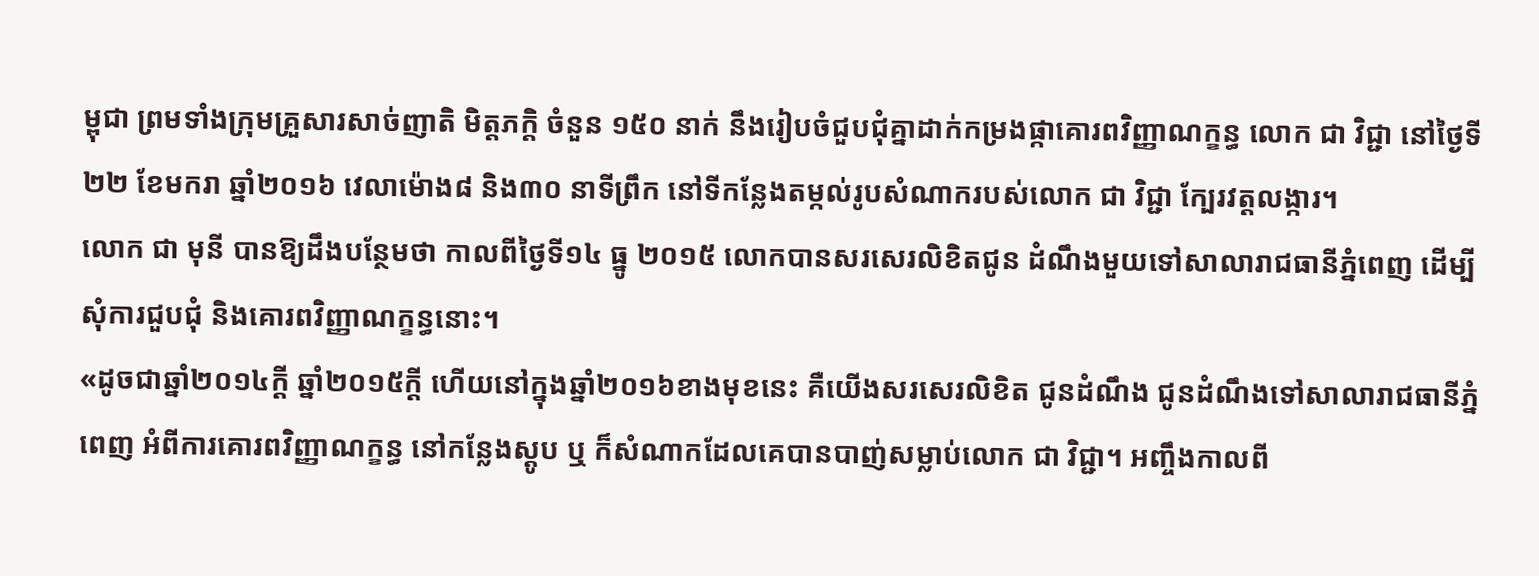ម្ពុជា ព្រមទាំងក្រុមគ្រួសារសាច់ញាតិ មិត្តភក្តិ ចំនួន ១៥០ នាក់ នឹងរៀបចំជួបជុំគ្នាដាក់កម្រងផ្កាគោរពវិញ្ញាណក្ខន្ធ លោក ជា វិជ្ជា នៅថ្ងៃទី២២ ខែមករា ឆ្នាំ២០១៦ វេលាម៉ោង៨ និង៣០ នាទីព្រឹក នៅទីកន្លែងតម្កល់រូបសំណាករបស់លោក ជា វិជ្ជា ក្បែរវត្តលង្ការ។
លោក ជា មុនី បានឱ្យដឹងបន្ថែមថា កាលពីថ្ងៃទី១៤ ធ្នូ ២០១៥ លោកបានសរសេរលិខិតជូន ដំណឹងមួយទៅសាលារាជធានីភ្នំពេញ ដើម្បីសុំការជួបជុំ និងគោរពវិញ្ញាណក្ខន្ធនោះ។
«ដូចជាឆ្នាំ២០១៤ក្ដី ឆ្នាំ២០១៥ក្ដី ហើយនៅក្នុងឆ្នាំ២០១៦ខាងមុខនេះ គឺយើងសរសេរលិខិត ជូនដំណឹង ជូនដំណឹងទៅសាលារាជធានីភ្នំពេញ អំពីការគោរពវិញ្ញាណក្ខន្ធ នៅកន្លែងស្ដូប ឬ ក៏សំណាកដែលគេបានបាញ់សម្លាប់លោក ជា វិជ្ជា។ អញ្ចឹងកាលពី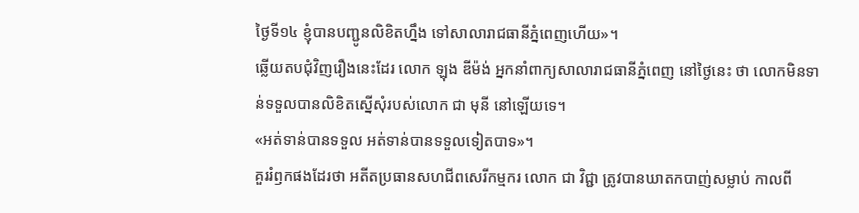ថ្ងៃទី១៤ ខ្ញុំបានបញ្ជូនលិខិតហ្នឹង ទៅសាលារាជធានីភ្នំពេញហើយ»។
ឆ្លើយតបជុំវិញរឿងនេះដែរ លោក ឡុង ឌីម៉ង់ អ្នកនាំពាក្យសាលារាជធានីភ្នំពេញ នៅថ្ងៃនេះ ថា លោកមិនទាន់ទទួលបានលិខិតស្នើសុំរបស់លោក ជា មុនី នៅឡើយទេ។
«អត់ទាន់បានទទួល អត់ទាន់បានទទួលទៀតបាទ»។
គួររំឭកផងដែរថា អតីតប្រធានសហជីពសេរីកម្មករ លោក ជា វិជ្ជា ត្រូវបានឃាតកបាញ់សម្លាប់ កាលពី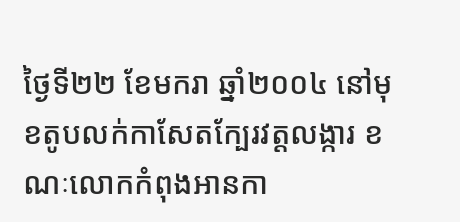ថ្ងៃទី២២ ខែមករា ឆ្នាំ២០០៤ នៅមុខតូបលក់កាសែតក្បែរវត្តលង្ការ ខណៈលោកកំពុងអានកា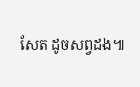សែត ដូចសព្វដង៕